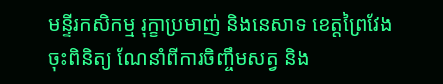មន្ទីរកសិកម្ម រុក្ខាប្រមាញ់ និងនេសាទ ខេត្តព្រៃវែង
ចុះពិនិត្យ ណែនាំពីការចិញ្ចឹមសត្វ និង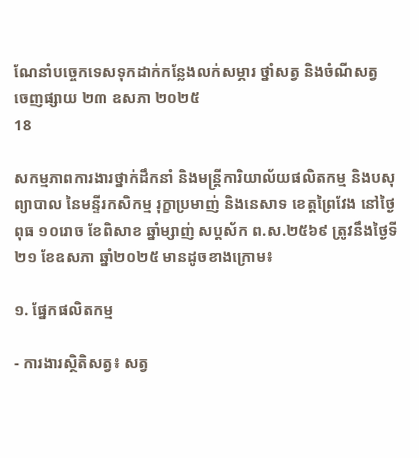ណែនាំបច្ចេកទេសទុកដាក់កន្លែងលក់សម្ភារ ថ្នាំសត្វ និងចំណីសត្វ
ចេញផ្សាយ ២៣ ឧសភា ២០២៥
18

សកម្មភាពការងារថ្នាក់ដឹកនាំ និងមន្ត្រីការិយាល័យផលិតកម្ម និងបសុព្យាបាល នៃមន្ទីរកសិកម្ម រុក្ខាប្រមាញ់ និងនេសាទ ខេត្តព្រៃវែង នៅថ្ងៃពុធ ១០រោច ខែពិសាខ ឆ្នាំម្សាញ់ សប្តស័ក ព.ស.២៥៦៩ ត្រូវនឹងថ្ងៃទី២១ ខែឧសភា ឆ្នាំ២០២៥ មានដូចខាងក្រោម៖

១. ផ្នែកផលិតកម្ម

- ការងារស្ថិតិសត្វ៖ សត្វ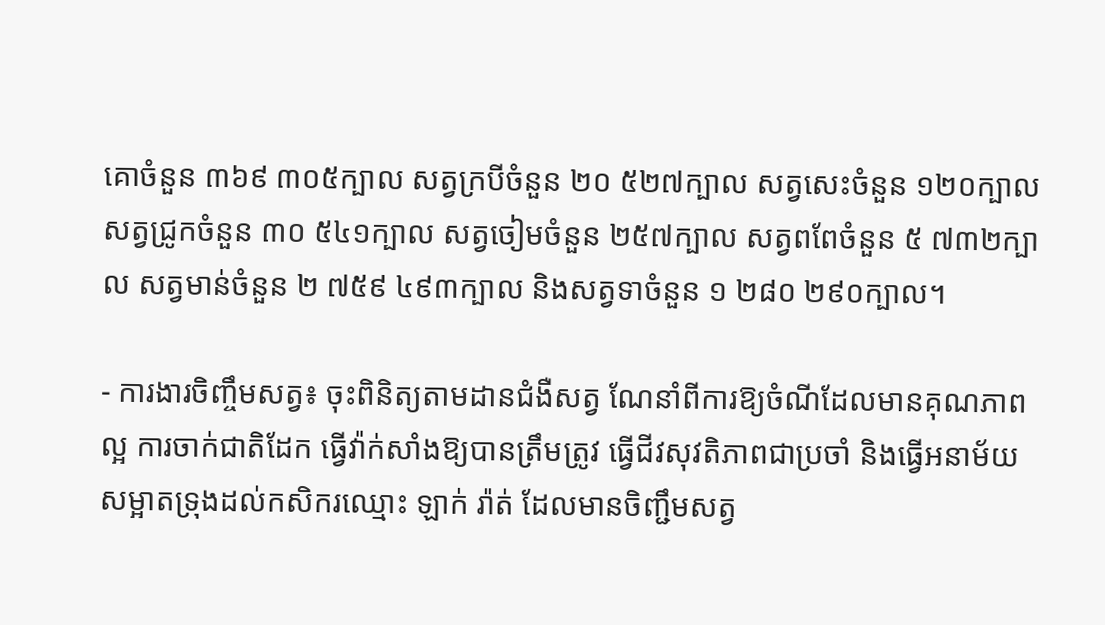គោចំនួន ៣៦៩ ៣០៥ក្បាល សត្វក្របីចំនួន ២០ ៥២៧ក្បាល សត្វសេះចំនួន ១២០ក្បាល សត្វជ្រូកចំនួន ៣០ ៥៤១ក្បាល សត្វចៀមចំនួន ២៥៧ក្បាល សត្វពពែចំនួន ៥ ៧៣២ក្បាល សត្វមាន់ចំនួន ២ ៧៥៩ ៤៩៣ក្បាល និងសត្វទាចំនួន ១ ២៨០ ២៩០ក្បាល។

- ការងារចិញ្ចឹមសត្វ៖ ចុះពិនិត្យតាមដានជំងឺសត្វ ណែនាំពីការឱ្យចំណីដែលមានគុណភាពល្អ ការចាក់ជាតិដែក ធ្វើវ៉ាក់សាំងឱ្យបានត្រឹមត្រូវ ធ្វើជីវសុវតិភាពជាប្រចាំ និងធ្វើអនាម័យសម្អាតទ្រុងដល់កសិករឈ្មោះ ឡាក់ រ៉ាត់ ដែលមានចិញ្ជឹមសត្វ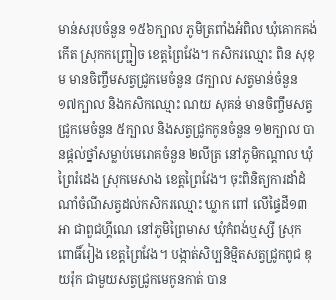មាន់សរុបចំនួន ១៥៦ក្បាល ភូមិត្រពាំងអំពិល ឃុំគោកគង់កើត ស្រុកកញ្ជ្រៀច ខេត្តព្រៃវែង។ កសិករឈ្មោះ ពិន សុខុម មានចិញ្ចឹមសត្វជ្រូកមេចំនួន ៨ក្បាល សត្វមាន់ចំនួន ១៧ក្បាល និងកសិកឈ្មោះ ណយ សុគន់ មានចិញ្ចឹមសត្វជ្រូកមេចំនួន ៥ក្បាល និងសត្វជ្រូកកូនចំនួន ១២ក្បាល បានផ្ដល់ថ្នាំសម្លាប់មេរោគចំនួន ២លីត្រ នៅភូមិកណ្តាល ឃុំព្រៃរំដេង ស្រុកមេសាង ខេត្តព្រៃវែង។ ចុះពិនិត្យការដាំដំណាំចំណីសត្វដល់កសិករឈ្មោះ ឃ្លាក ពៅ លើផ្ទៃដី១៣អា ជាពួជហ្គីណេ នៅភូមិព្រៃមាស ឃុំកំពង់ឬស្សី ស្រុកពោធិ៍រៀង ខេត្តព្រៃវែង។ បង្កាត់សិប្បនិម្មិតសត្វជ្រូកពូជ ឌុយរ៉ុក ជាមួយសត្វជ្រូកមេកូនកាត់ បាន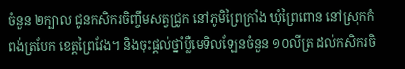ចំនួន ២ក្បាល ជូនកសិករចិញ្ចឹមសត្វជ្រូក នៅភូមិព្រៃក្រាំង ឃុំព្រៃពោន នៅស្រុកកំពង់ត្របែក ខេត្តព្រៃវែង។ និងចុះផ្ដល់ថ្នាំប្លឺមេទិលឡែនចំនួន ១០លីត្រ ដល់កសិករចិ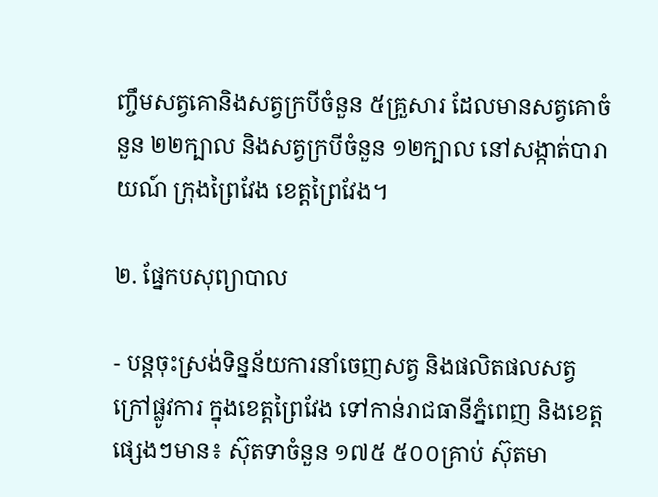ញ្ចឹមសត្វគោនិងសត្វក្របីចំនួន ៥គ្រួសារ ដែលមានសត្វគោចំនួន ២២ក្បាល និងសត្វក្របីចំនួន ១២ក្បាល នៅសង្កាត់បារាយណ៍ ក្រុងព្រៃវែង ខេត្តព្រៃវែង។

២. ផ្នែកបសុព្យាបាល

- បន្តចុះស្រង់ទិន្នន័យការនាំចេញសត្វ និងផលិតផលសត្វក្រៅផ្លូវការ ក្នុងខេត្តព្រៃវែង ទៅកាន់រាជធានីភ្នំពេញ និងខេត្តផ្សេងៗមាន៖ ស៊ុតទាចំនួន ១៧៥ ៥០០គ្រាប់ ស៊ុតមា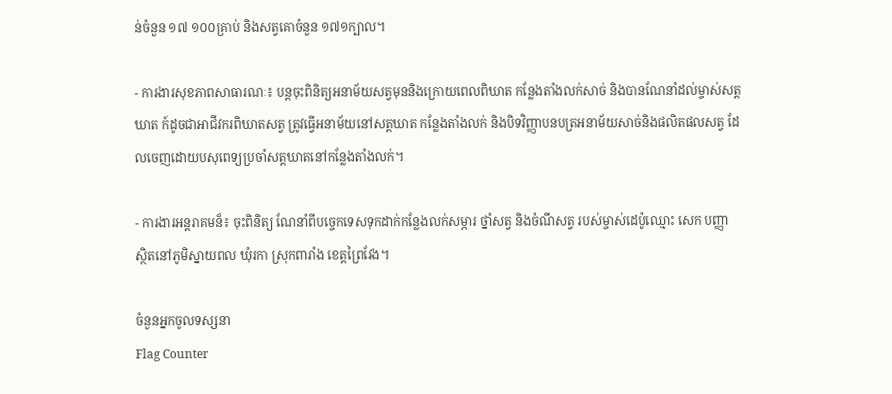ន់ចំនួន ១៧ ១០០គ្រាប់ និងសត្វគោចំនួន ១៧១ក្បាល។

- ការងារសុខភាពសាធារណៈ៖ បន្តចុះពិនិត្យអនាម័យសត្វមុននិងក្រោយពេលពិឃាត កន្លែងតាំងលក់សាច់ និងបានណែនាំដល់ម្ចាស់សត្តឃាត ក៍ដូចជាអាជីវករពិឃាតសត្វ ត្រូវធ្វើអនាម័យនៅសត្តឃាត កន្លែងតាំងលក់ និងបិទវិញ្ញាបនបត្រអនាម័យសាច់និងផលិតផលសត្វ ដែលចេញដោយបសុពេទ្យប្រចាំសត្តឃាតនៅកន្លែងតាំងលក់។

- ការងារអន្តរាគមន៏៖ ចុះពិនិត្យ ណែនាំពីបច្ចេកទេសទុកដាក់កន្លែងលក់សម្ភារ ថ្នាំសត្វ និងចំណីសត្វ របស់ម្ចាស់ដេប៉ូឈ្មោះ សេក បញ្ញា ស្ថិតនៅភូមិស្នាយពល ឃុំរកា ស្រុកពារាំង ខេត្តព្រៃវែង។

ចំនួនអ្នកចូលទស្សនា
Flag Counter